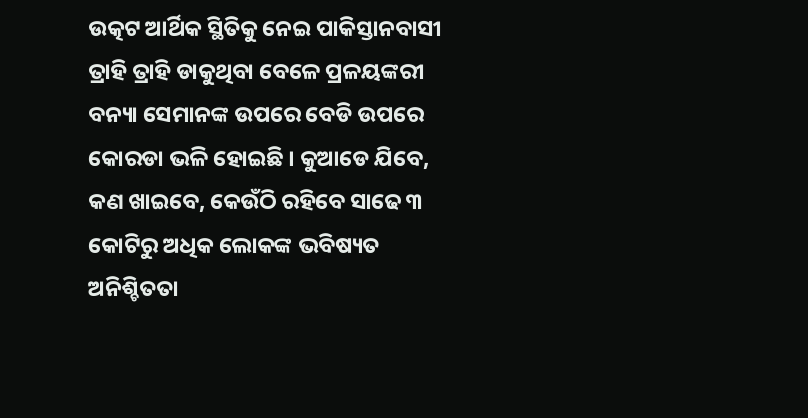ଉତ୍କଟ ଆର୍ଥିକ ସ୍ଥିତିକୁ ନେଇ ପାକିସ୍ତାନବାସୀ ତ୍ରାହି ତ୍ରାହି ଡାକୁଥିବା ବେଳେ ପ୍ରଳୟଙ୍କରୀ ବନ୍ୟା ସେମାନଙ୍କ ଉପରେ ବେଡି ଉପରେ କୋରଡା ଭଳି ହୋଇଛି । କୁଆଡେ ଯିବେ, କଣ ଖାଇବେ, କେଉଁଠି ରହିବେ ସାଢେ ୩ କୋଟିରୁ ଅଧିକ ଲୋକଙ୍କ ଭବିଷ୍ୟତ ଅନିଶ୍ଚିତତା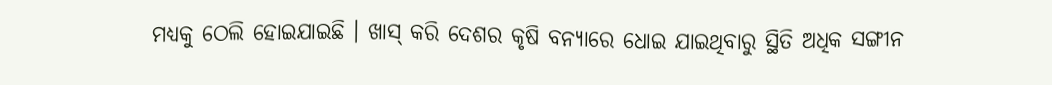ମଧ୍ୟକୁ ଠେଲି ହୋଇଯାଇଛି । ଖାସ୍ କରି ଦେଶର କୃଷି ବନ୍ୟାରେ ଧୋଇ ଯାଇଥିବାରୁ ସ୍ଥିତି ଅଧିକ ସଙ୍ଗୀନ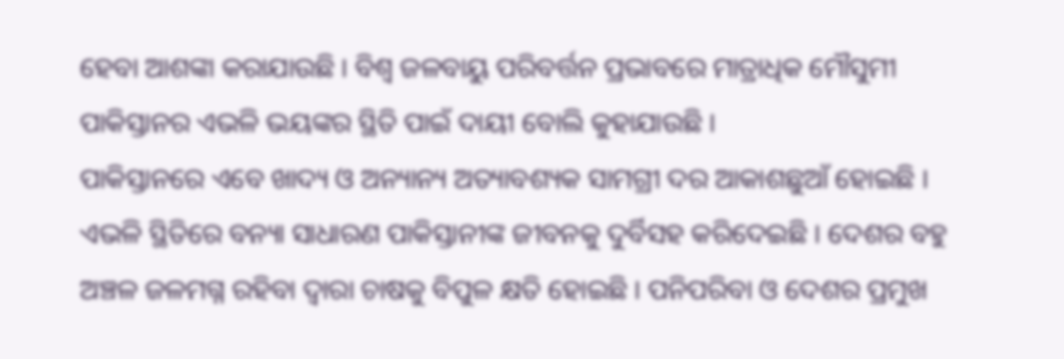ହେବା ଆଶଙ୍କା କରାଯାଉଛି । ବିଶ୍ୱ ଜଳବାୟୁ ପରିବର୍ତ୍ତନ ପ୍ରଭାବରେ ମାତ୍ରାଧିକ ମୌସୁମୀ ପାକିସ୍ତାନର ଏଭଳି ଭୟଙ୍କର ସ୍ଥିତି ପାଇଁ ଦାୟୀ ବୋଲି କୁହାଯାଉଛି ।
ପାକିସ୍ତାନରେ ଏବେ ଖାଦ୍ୟ ଓ ଅନ୍ୟାନ୍ୟ ଅତ୍ୟାବଶ୍ୟକ ସାମଗ୍ରୀ ଦର ଆକାଶଛୁଆଁ ହୋଇଛି । ଏଭଳି ସ୍ଥିତିରେ ବନ୍ୟା ସାଧାରଣ ପାକିସ୍ତାନୀଙ୍କ ଜୀବନକୁ ଦୁର୍ବିସହ କରିଦେଇଛି । ଦେଶର ବହୁ ଅଞ୍ଚଳ ଜଳମଗ୍ନ ରହିବା ଦ୍ୱାରା ଚାଷକୁ ବିପୁଳ କ୍ଷତି ହୋଇଛି । ପନିପରିବା ଓ ଦେଶର ପ୍ରମୁଖ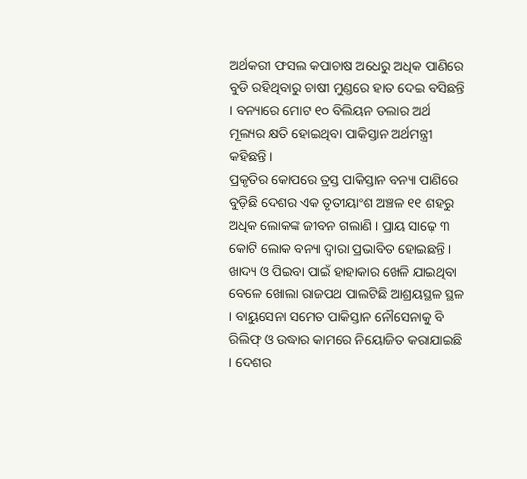ଅର୍ଥକରୀ ଫସଲ କପାଚାଷ ଅଧେରୁ ଅଧିକ ପାଣିରେ ବୁଡି ରହିଥିବାରୁ ଚାଷୀ ମୁଣ୍ଡରେ ହାତ ଦେଇ ବସିଛନ୍ତି । ବନ୍ୟାରେ ମୋଟ ୧୦ ବିଲିୟନ ଡଲାର ଅର୍ଥ ମୂଲ୍ୟର କ୍ଷତି ହୋଇଥିବା ପାକିସ୍ତାନ ଅର୍ଥମନ୍ତ୍ରୀ କହିଛନ୍ତି ।
ପ୍ରକୃତିର କୋପରେ ତ୍ରସ୍ତ ପାକିସ୍ତାନ ବନ୍ୟା ପାଣିରେ ବୁଡ଼ିଛି ଦେଶର ଏକ ତୃତୀୟାଂଶ ଅଞ୍ଚଳ ୧୧ ଶହରୁ ଅଧିକ ଲୋକଙ୍କ ଜୀବନ ଗଲାଣି । ପ୍ରାୟ ସାଢ଼େ ୩ କୋଟି ଲୋକ ବନ୍ୟା ଦ୍ୱାରା ପ୍ରଭାବିତ ହୋଇଛନ୍ତି । ଖାଦ୍ୟ ଓ ପିଇବା ପାଇଁ ହାହାକାର ଖେଳି ଯାଇଥିବା ବେଳେ ଖୋଲା ରାଜପଥ ପାଲଟିଛି ଆଶ୍ରୟସ୍ଥଳ ସ୍ଥଳ । ବାୟୁସେନା ସମେତ ପାକିସ୍ତାନ ନୌସେନାକୁ ବି ରିଲିଫ୍ ଓ ଉଦ୍ଧାର କାମରେ ନିୟୋଜିତ କରାଯାଇଛି । ଦେଶର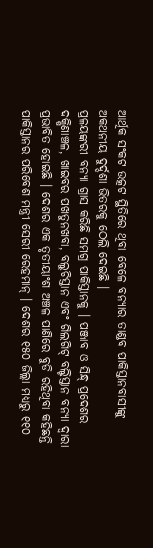ଆର୍ଥିକ ସଂକଟ ଉତ୍କଟ ସ୍ଥିତିରେ ଥିବା ବେଳେ ବନ୍ୟାର ତାଣ୍ଡବ ପାକିସ୍ତାନବାସୀଙ୍କୁ ଅକଥନୀୟ ଦୁର୍ଦ୍ଦଶା ଭିତରକୁ ଠେଲି ଦେଇଛି ।
ପ୍ରଳୟଙ୍କରୀ ବନ୍ୟା ଗ୍ରାସ କରିଛି ସମଗ୍ର ପାକିସ୍ତାନକୁ । ପଞ୍ଜାବ ଓ ସିନ୍ଧ୍ ପ୍ରଦେଶର ଦକ୍ଷିଣାଞ୍ଚଳ, ଖାଇବର ପଖତୁନଖବା, ବଲୁଚିସ୍ତାନ ଏବଂ ଗିଲଗିଟ୍ ବଲ୍ଟିସ୍ତାନ ବନ୍ୟା ଦ୍ୱାରା ପ୍ରଭାବିତ ହୋଇଛି । ଦେଶର ଏକ ତୃତୀୟାଂଶ ଅଞ୍ଚଳ ପାଣିରେ ବୁଡି ରହିଥିବା କହିଛନ୍ତି ପାକିସ୍ତାନର ପରିବେଶ ମନ୍ତ୍ରୀ ସେରୀ ରେହମାନ୍ । ଦେଶର ୧୫୦ ଜିଲ୍ଲା ମଧ୍ୟରୁ ୧୧୦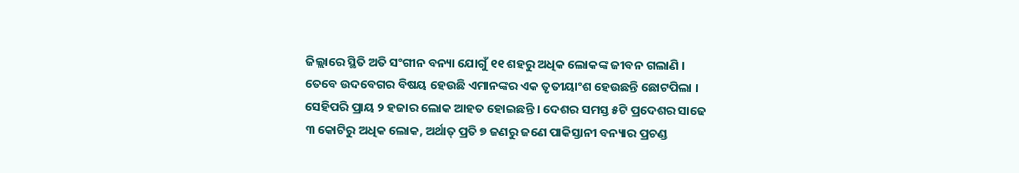ଜିଲ୍ଲାରେ ସ୍ଥିତି ଅତି ସଂଗୀନ ବନ୍ୟା ଯୋଗୁଁ ୧୧ ଶହରୁ ଅଧିକ ଲୋକଙ୍କ ଜୀବନ ଗଲାଣି । ତେବେ ଉଦବେଗର ବିଷୟ ହେଉଛି ଏମାନଙ୍କର ଏକ ତୃତୀୟାଂଶ ହେଉଛନ୍ତି ଛୋଟପିଲା । ସେହିପରି ପ୍ରାୟ ୨ ହଜାର ଲୋକ ଆହତ ହୋଇଛନ୍ତି । ଦେଶର ସମସ୍ତ ୫ଟି ପ୍ରଦେଶର ସାଢେ ୩ କୋଟିରୁ ଅଧିକ ଲୋକ, ଅର୍ଥାତ୍ ପ୍ରତି ୭ ଜଣରୁ ଜଣେ ପାକିସ୍ତାନୀ ବନ୍ୟାର ପ୍ରଚଣ୍ଡ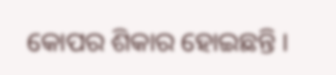କୋପର ଶିକାର ହୋଇଛନ୍ତି ।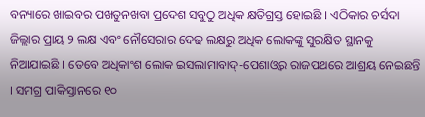ବନ୍ୟାରେ ଖାଇବର ପଖତୁନଖବା ପ୍ରଦେଶ ସବୁଠୁ ଅଧିକ କ୍ଷତିଗ୍ରସ୍ତ ହୋଇଛି । ଏଠିକାର ଚର୍ସଦା ଜିଲ୍ଲାର ପ୍ରାୟ ୨ ଲକ୍ଷ ଏବଂ ନୌସେରାର ଦେଢ ଲକ୍ଷରୁ ଅଧିକ ଲୋକଙ୍କୁ ସୁରକ୍ଷିତ ସ୍ଥାନକୁ ନିଆଯାଇଛି । ତେବେ ଅଧିକାଂଶ ଲୋକ ଇସଲାମାବାଦ୍-ପେଶାଓ୍ୱର ରାଜପଥରେ ଆଶ୍ରୟ ନେଇଛନ୍ତି । ସମଗ୍ର ପାକିସ୍ତାନରେ ୧୦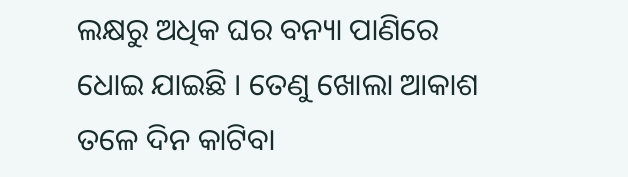ଲକ୍ଷରୁ ଅଧିକ ଘର ବନ୍ୟା ପାଣିରେ ଧୋଇ ଯାଇଛି । ତେଣୁ ଖୋଲା ଆକାଶ ତଳେ ଦିନ କାଟିବା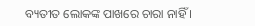ବ୍ୟତୀତ ଲୋକଙ୍କ ପାଖରେ ଚାରା ନାହିଁ ।